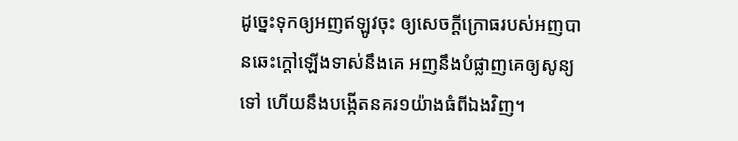ដូច្នេះទុកឲ្យអញឥឡូវចុះ ឲ្យសេចក្ដីក្រោធរបស់អញបានឆេះក្តៅឡើងទាស់នឹងគេ អញនឹងបំផ្លាញគេឲ្យសូន្យទៅ ហើយនឹងបង្កើតនគរ១យ៉ាងធំពីឯងវិញ។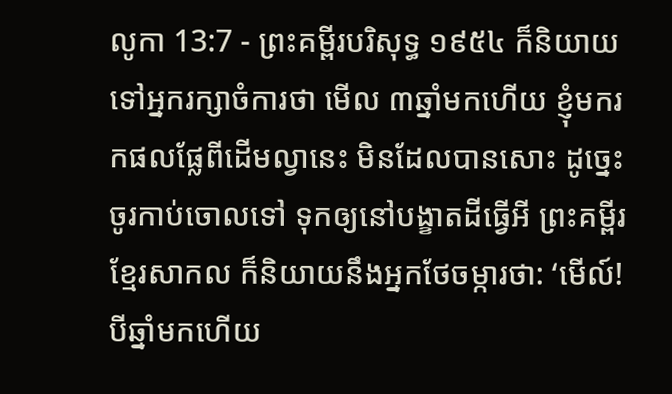លូកា 13:7 - ព្រះគម្ពីរបរិសុទ្ធ ១៩៥៤ ក៏និយាយទៅអ្នករក្សាចំការថា មើល ៣ឆ្នាំមកហើយ ខ្ញុំមករកផលផ្លែពីដើមល្វានេះ មិនដែលបានសោះ ដូច្នេះ ចូរកាប់ចោលទៅ ទុកឲ្យនៅបង្ខាតដីធ្វើអី ព្រះគម្ពីរខ្មែរសាកល ក៏និយាយនឹងអ្នកថែចម្ការថា: ‘មើល៍! បីឆ្នាំមកហើយ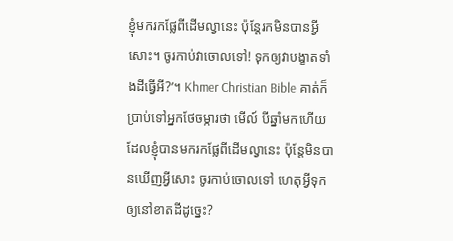ខ្ញុំមករកផ្លែពីដើមល្វានេះ ប៉ុន្តែរកមិនបានអ្វីសោះ។ ចូរកាប់វាចោលទៅ! ទុកឲ្យវាបង្ខាតទាំងដីធ្វើអី?’។ Khmer Christian Bible គាត់ក៏ប្រាប់ទៅអ្នកថែចម្ការថា មើល៍ បីឆ្នាំមកហើយដែលខ្ញុំបានមករកផ្លែពីដើមល្វានេះ ប៉ុន្ដែមិនបានឃើញអ្វីសោះ ចូរកាប់ចោលទៅ ហេតុអ្វីទុកឲ្យនៅខាតដីដូច្នេះ?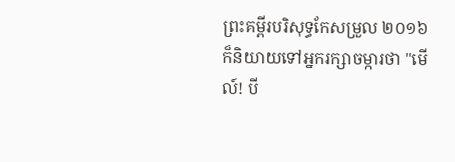ព្រះគម្ពីរបរិសុទ្ធកែសម្រួល ២០១៦ ក៏និយាយទៅអ្នករក្សាចម្ការថា "មើល៍! បី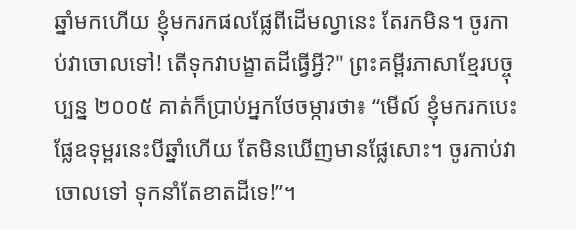ឆ្នាំមកហើយ ខ្ញុំមករកផលផ្លែពីដើមល្វានេះ តែរកមិន។ ចូរកាប់វាចោលទៅ! តើទុកវាបង្ខាតដីធ្វើអ្វី?" ព្រះគម្ពីរភាសាខ្មែរបច្ចុប្បន្ន ២០០៥ គាត់ក៏ប្រាប់អ្នកថែចម្ការថា៖ “មើល៍ ខ្ញុំមករកបេះផ្លែឧទុម្ពរនេះបីឆ្នាំហើយ តែមិនឃើញមានផ្លែសោះ។ ចូរកាប់វាចោលទៅ ទុកនាំតែខាតដីទេ!”។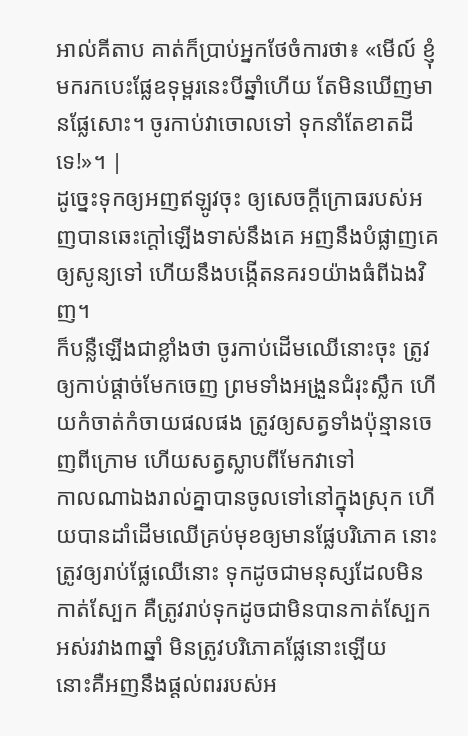អាល់គីតាប គាត់ក៏ប្រាប់អ្នកថែចំការថា៖ «មើល៍ ខ្ញុំមករកបេះផ្លែឧទុម្ពរនេះបីឆ្នាំហើយ តែមិនឃើញមានផ្លែសោះ។ ចូរកាប់វាចោលទៅ ទុកនាំតែខាតដីទេ!»។ |
ដូច្នេះទុកឲ្យអញឥឡូវចុះ ឲ្យសេចក្ដីក្រោធរបស់អញបានឆេះក្តៅឡើងទាស់នឹងគេ អញនឹងបំផ្លាញគេឲ្យសូន្យទៅ ហើយនឹងបង្កើតនគរ១យ៉ាងធំពីឯងវិញ។
ក៏បន្លឺឡើងជាខ្លាំងថា ចូរកាប់ដើមឈើនោះចុះ ត្រូវឲ្យកាប់ផ្តាច់មែកចេញ ព្រមទាំងអង្រួនជំរុះស្លឹក ហើយកំចាត់កំចាយផលផង ត្រូវឲ្យសត្វទាំងប៉ុន្មានចេញពីក្រោម ហើយសត្វស្លាបពីមែកវាទៅ
កាលណាឯងរាល់គ្នាបានចូលទៅនៅក្នុងស្រុក ហើយបានដាំដើមឈើគ្រប់មុខឲ្យមានផ្លែបរិភោគ នោះត្រូវឲ្យរាប់ផ្លែឈើនោះ ទុកដូចជាមនុស្សដែលមិនកាត់ស្បែក គឺត្រូវរាប់ទុកដូចជាមិនបានកាត់ស្បែកអស់រវាង៣ឆ្នាំ មិនត្រូវបរិភោគផ្លែនោះឡើយ
នោះគឺអញនឹងផ្តល់ពររបស់អ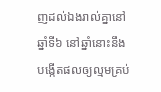ញដល់ឯងរាល់គ្នានៅឆ្នាំទី៦ នៅឆ្នាំនោះនឹងបង្កើតផលឲ្យល្មមគ្រប់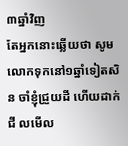៣ឆ្នាំវិញ
តែអ្នកនោះឆ្លើយថា សូមលោកទុកនៅ១ឆ្នាំទៀតសិន ចាំខ្ញុំជ្រួយដី ហើយដាក់ជី លមើល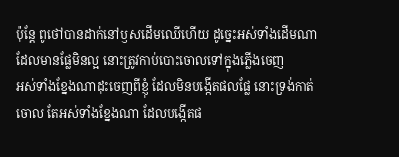ប៉ុន្តែ ពូថៅបានដាក់នៅឫសដើមឈើហើយ ដូច្នេះអស់ទាំងដើមណាដែលមានផ្លែមិនល្អ នោះត្រូវកាប់បោះចោលទៅក្នុងភ្លើងចេញ
អស់ទាំងខ្នែងណាដុះចេញពីខ្ញុំ ដែលមិនបង្កើតផលផ្លែ នោះទ្រង់កាត់ចោល តែអស់ទាំងខ្នែងណា ដែលបង្កើតផ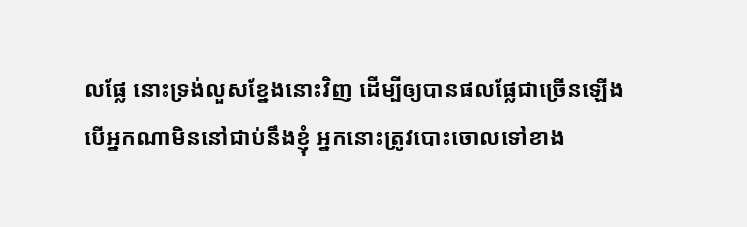លផ្លែ នោះទ្រង់លួសខ្នែងនោះវិញ ដើម្បីឲ្យបានផលផ្លែជាច្រើនឡើង
បើអ្នកណាមិននៅជាប់នឹងខ្ញុំ អ្នកនោះត្រូវបោះចោលទៅខាង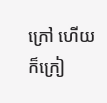ក្រៅ ហើយក៏ក្រៀ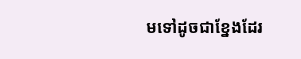មទៅដូចជាខ្នែងដែរ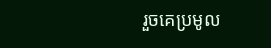រួចគេប្រមូល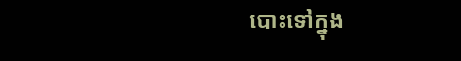បោះទៅក្នុង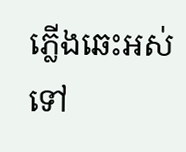ភ្លើងឆេះអស់ទៅ